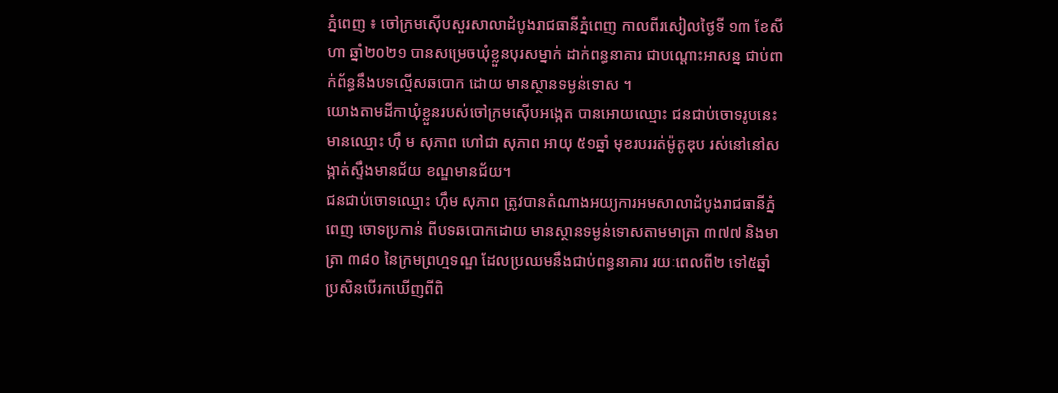ភ្នំពេញ ៖ ចៅក្រមស៊ើបសួរសាលាដំបូងរាជធានីភ្នំពេញ កាលពីរសៀលថ្ងៃទី ១៣ ខែសីហា ឆ្នាំ២០២១ បានសម្រេចឃុំខ្លួនបុរសម្នាក់ ដាក់ពន្ធនាគារ ជាបណ្តោះអាសន្ន ជាប់ពាក់ព័ន្ធនឹងបទល្មើសឆបោក ដោយ មានស្ថានទម្ងន់ទោស ។
យោងតាមដីកាឃុំខ្លួនរបស់ចៅក្រមស៊ើបអង្កេត បានអោយឈ្មោះ ជនជាប់ចោទរូបនេះ មានឈ្មោះ ហ៊ឹ ម សុភាព ហៅជា សុភាព អាយុ ៥១ឆ្នាំ មុខរបររត់ម៉ូតូឌុប រស់នៅនៅសង្កាត់ស្ទឹងមានជ័យ ខណ្ឌមានជ័យ។
ជនជាប់ចោទឈ្មោះ ហ៊ឹម សុភាព ត្រូវបានតំណាងអយ្យការអមសាលាដំបូងរាជធានីភ្នំពេញ ចោទប្រកាន់ ពីបទឆបោកដោយ មានស្ថានទម្ងន់ទោសតាមមាត្រា ៣៧៧ និងមាត្រា ៣៨០ នៃក្រមព្រហ្មទណ្ឌ ដែលប្រឈមនឹងជាប់ពន្ធនាគារ រយៈពេលពី២ ទៅ៥ឆ្នាំ ប្រសិនបើរកឃើញពីពិ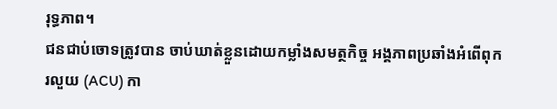រុទ្ធភាព។
ជនជាប់ចោទត្រូវបាន ចាប់ឃាត់ខ្លួនដោយកម្លាំងសមត្ថកិច្ច អង្គភាពប្រឆាំងអំពើពុករលួយ (ACU) កា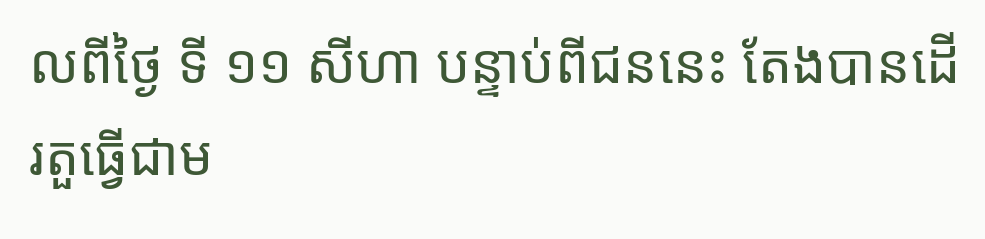លពីថ្ងៃ ទី ១១ សីហា បន្ទាប់ពីជននេះ តែងបានដើរតួធ្វើជាម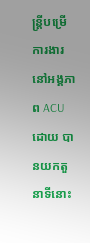ន្ត្រីបម្រើការងារនៅអង្គភាព ACU ដោយ បានយកតួនាទីនោះ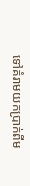ទៅគំរាមយកប្រាក់ពីម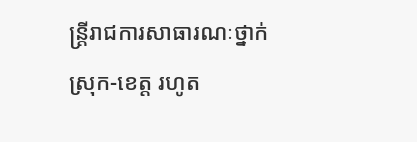ន្ត្រីរាជការសាធារណៈថ្នាក់ស្រុក-ខេត្ត រហូត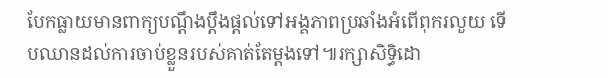បែកធ្លាយមានពាក្យបណ្តឹងប្តឹងផ្តល់ទៅអង្គភាពប្រឆាំងអំពើពុករលួយ ទើបឈានដល់ការចាប់ខ្លួនរបស់គាត់តែម្តងទៅ៕រក្សាសិទ្ធិដោ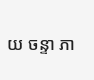យ ចន្ទា ភា